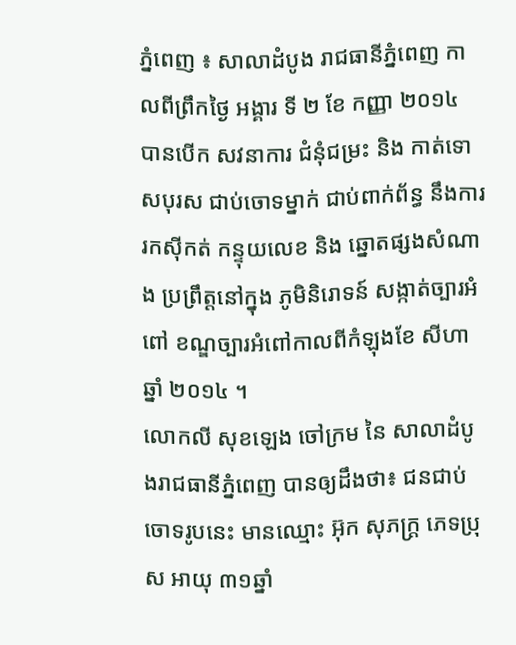ភ្នំពេញ ៖ សាលាដំបូង រាជធានីភ្នំពេញ កាលពីព្រឹកថ្ងៃ អង្គារ ទី ២ ខែ កញ្ញា ២០១៤ បានបើក សវនាការ ជំនុំជម្រះ និង កាត់ទោសបុរស ជាប់ចោទម្នាក់ ជាប់ពាក់ព័ន្ធ នឹងការរកស៊ីកត់ កន្ទុយលេខ និង ឆ្នោតផ្សងសំណាង ប្រព្រឹត្តនៅក្នុង ភូមិនិរោទន៍ សង្កាត់ច្បារអំពៅ ខណ្ឌច្បារអំពៅកាលពីកំឡុងខែ សីហា ឆ្នាំ ២០១៤ ។
លោកលី សុខឡេង ចៅក្រម នៃ សាលាដំបូងរាជធានីភ្នំពេញ បានឲ្យដឹងថា៖ ជនជាប់ចោទរូបនេះ មានឈ្មោះ អ៊ុក សុភក្រ្ត ភេទប្រុស អាយុ ៣១ឆ្នាំ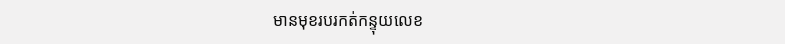មានមុខរបរកត់កន្ទុយលេខ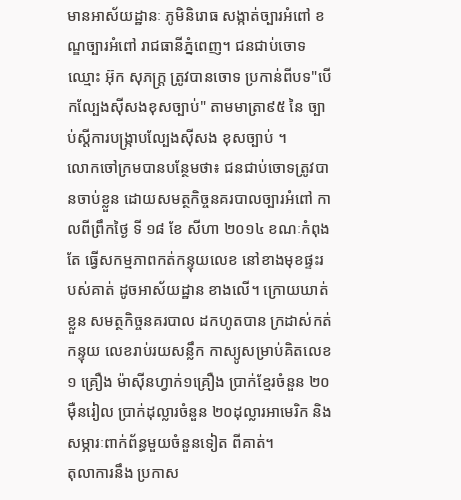មានអាស័យដ្ឋានៈ ភូមិនិរោធ សង្កាត់ច្បារអំពៅ ខណ្ឌច្បារអំពៅ រាជធានីភ្នំពេញ។ ជនជាប់ចោទ ឈ្មោះ អ៊ុក សុភក្រ្ត ត្រូវបានចោទ ប្រកាន់ពីបទ"បើកល្បែងស៊ីសងខុសច្បាប់" តាមមាត្រា៩៥ នៃ ច្បាប់ស្តីការបង្ក្រាបល្បែងស៊ីសង ខុសច្បាប់ ។
លោកចៅក្រមបានបន្ថែមថា៖ ជនជាប់ចោទត្រូវបានចាប់ខ្លួន ដោយសមត្ថកិច្ចនគរបាលច្បារអំពៅ កាលពីព្រឹកថ្ងៃ ទី ១៨ ខែ សីហា ២០១៤ ខណៈកំពុងតែ ធ្វើសកម្មភាពកត់កន្ទុយលេខ នៅខាងមុខផ្ទះរបស់គាត់ ដូចអាស័យដ្ឋាន ខាងលើ។ ក្រោយឃាត់ខ្លួន សមត្ថកិច្ចនគរបាល ដកហូតបាន ក្រដាស់កត់កន្ទុយ លេខរាប់រយសន្លឹក កាស្យូសម្រាប់គិតលេខ១ គ្រឿង ម៉ាស៊ីនហ្វាក់១គ្រឿង ប្រាក់ខ្មែរចំនួន ២០ ម៉ឺនរៀល ប្រាក់ដុល្លារចំនួន ២០ដុល្លារអាមេរិក និង សម្ភារៈពាក់ព័ន្ធមួយចំនួនទៀត ពីគាត់។
តុលាការនឹង ប្រកាស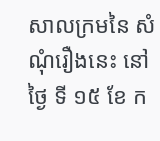សាលក្រមនៃ សំណុំរឿងនេះ នៅថ្ងៃ ទី ១៥ ខែ ក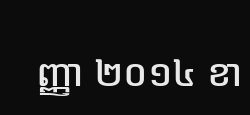ញ្ញា ២០១៤ ខា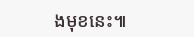ងមុខនេះ៕